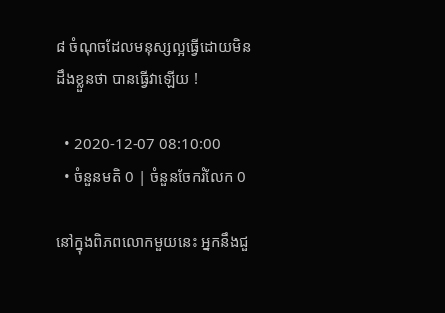៨ ចំណុចដែលមនុស្សល្អធ្វើដោយមិនដឹងខ្លួនថា បានធ្វើវាឡើយ !

  • 2020-12-07 08:10:00
  • ចំនួនមតិ 0 | ចំនួនចែករំលែក 0

នៅក្នុងពិភពលោកមួយនេះ អ្នកនឹងជួ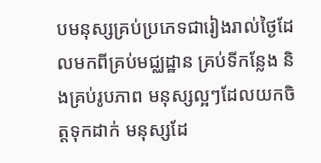បមនុស្សគ្រប់ប្រភេទជារៀងរាល់ថ្ងៃដែលមកពីគ្រប់មជ្ឈដ្ឋាន គ្រប់ទីកន្លែង និងគ្រប់រូបភាព មនុស្សល្អៗដែលយកចិត្តទុកដាក់ មនុស្សដែ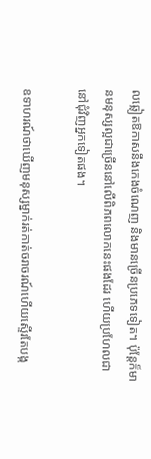លឆ្លៀតឱកាសនឹងកេងចំណេញ និងមានច្រើនប្រភេទទៀត។ ប៉ុន្តែក៏មានមនុស្សល្អជាច្រើននៅលើពិភពលោកនេះផងដែរ ហើយប្រហែលជានៅជុំវិញអ្នកទៀតផង។

ឧទាហរណ៍ថាឃើញមនុស្សម្នាក់រត់កាត់ចរាចរណ៍ហើយស្ទើរតែបង្ក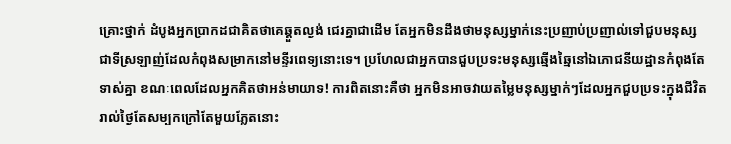គ្រោះថ្នាក់ ដំបូងអ្នកប្រាកដជាគិតថាគេឆ្គួតល្ងង់ ជេរគ្នាជាដើម តែអ្នកមិនដឹងថាមនុស្សម្នាក់នេះប្រញាប់ប្រញាល់ទៅជួបមនុស្សជាទីស្រឡាញ់ដែលកំពុងសម្រាកនៅមន្ទីរពេទ្យនោះទេ។ ប្រហែលជាអ្នកបានជួបប្រទះមនុស្សឆ្មើងឆ្មៃនៅឯភោជនីយដ្ឋានកំពុងតែទាស់គ្នា ខណៈពេលដែលអ្នកគិតថាអន់មាយាទ! ការពិតនោះគឺថា អ្នកមិនអាចវាយតម្លៃមនុស្សម្នាក់ៗដែលអ្នកជួបប្រទះក្នុងជីវិតរាល់ថ្ងៃតែសម្បកក្រៅតែមួយភ្លែតនោះ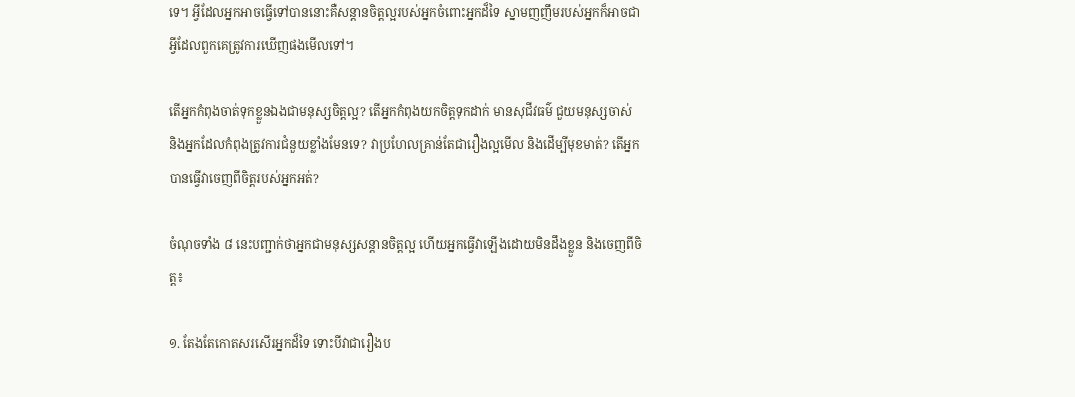ទេ។ អ្វីដែលអ្នកអាចធ្វើទៅបាននោះគឺសន្តានចិត្តល្អរបស់អ្នកចំពោះអ្នកដ៏ទៃ ស្នាមញញឹមរបស់អ្នកក៏អាចជាអ្វីដែលពួកគេត្រូវការឃើញផងមើលទៅ។

តើអ្នកកំពុងចាត់ទុកខ្លួនឯងជាមនុស្សចិត្តល្អ? តើអ្នកកំពុងយកចិត្តទុកដាក់ មានសុជីវធម៌ ជួយមនុស្សចាស់ និងអ្នកដែលកំពុងត្រូវការជំនួយខ្លាំងមែនទេ? វាប្រហែលគ្រាន់តែជារឿងល្អមើល និងដើម្បីមុខមាត់? តើអ្នកបានធ្វើវាចេញពីចិត្តរបស់អ្នកអត់?

ចំណុចទាំង ៨ នេះបញ្ជាក់ថាអ្នកជាមនុស្សសន្តានចិត្តល្អ ហើយអ្នកធ្វើវាឡើងដោយមិនដឹងខ្លួន និងចេញពីចិត្ត៖

១. តែងតែកោតសរសើរអ្នកដ៏ទៃ ទោះបីវាជារឿងប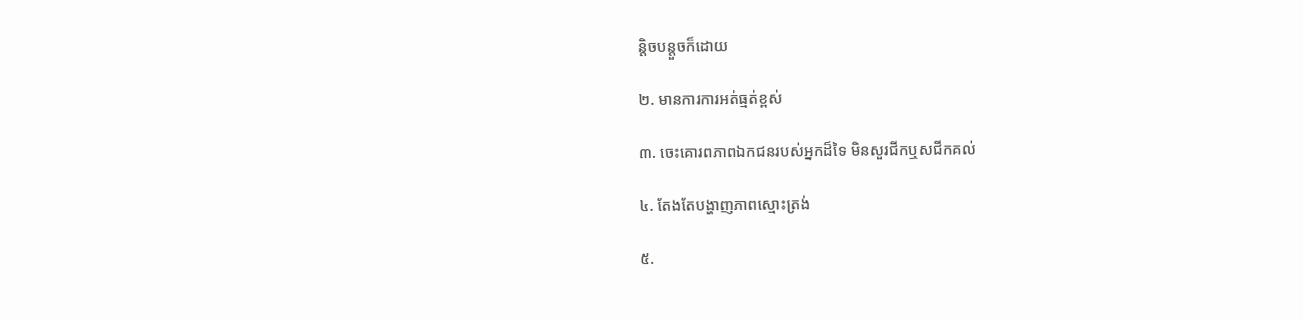ន្តិចបន្តួចក៏ដោយ

២. មានការការអត់ធ្មត់ខ្ពស់

៣. ចេះគោរពភាពឯកជនរបស់អ្នកដ៏ទៃ មិនសួរជីកឬសជីកគល់

៤. តែងតែបង្ហាញភាពស្មោះត្រង់

៥.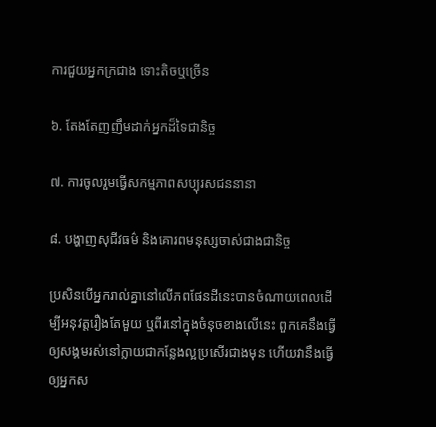ការជួយអ្នកក្រជាង ទោះតិចឬច្រើន

៦. តែងតែញញឹមដាក់អ្នកដ៏ទៃជានិច្ច

៧. ការចូលរួមធ្វើសកម្មភាពសប្បុរសជននានា

៨. បង្ហាញសុជីវធម៌ និងគោរពមនុស្សចាស់ជាងជានិច្ច

ប្រសិនបើអ្នករាល់គ្នានៅលើភពផែនដីនេះបានចំណាយពេលដើម្បីអនុវត្តរឿងតែមួយ ឬពីរនៅក្នុងចំនុចខាងលើនេះ ពួកគេនឹងធ្វើឲ្យសង្គមរស់នៅក្លាយជាកន្លែងល្អប្រសើរជាងមុន ហើយវានឹងធ្វើឲ្យអ្នកស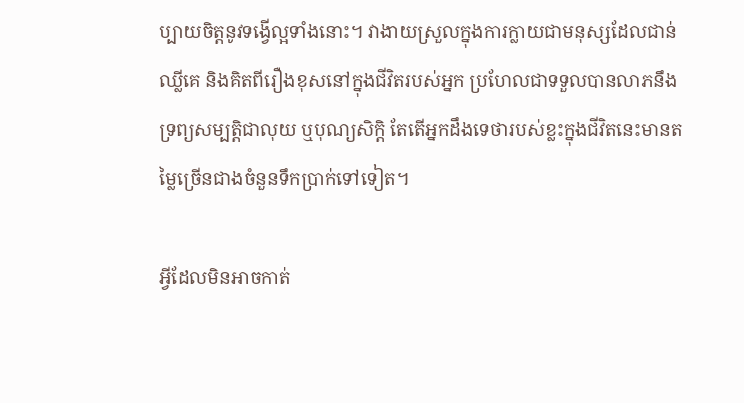ប្បាយចិត្តនូវទង្វើល្អទាំងនោះ។ វាងាយស្រួលក្នុងការក្លាយជាមនុស្សដែលជាន់ឈ្លីគេ និងគិតពីរឿងខុសនៅក្នុងជីវិតរបស់អ្នក ប្រហែលជាទទួលបានលាភនឹងទ្រព្យសម្បត្តិជាលុយ ឬបុណ្យសិក្តិ តែតើអ្នកដឹងទេថារបស់ខ្លះក្នុងជីវិតនេះមានតម្លៃច្រើនជាងចំនួនទឹកប្រាក់ទៅទៀត។

អ្វីដែលមិនអាចកាត់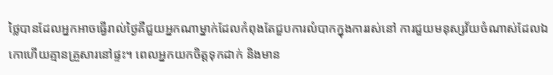ថ្លៃបានដែលអ្នកអាចធ្វើរាល់ថ្ងៃគឺជួយអ្នកណាម្នាក់ដែលកំពុងតែជួបការលំបាកក្នុងការរស់នៅ ការជួយមនុស្សវ័យចំណាស់ដែលឯកោហើយគ្មានគ្រួសារនៅផ្ទះ។ ពេលអ្នកយកចិត្តទុកដាក់ និងមាន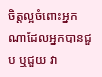ចិត្តល្អចំពោះអ្នកណាដែលអ្នកបានជួប ឬជួយ វា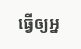ធ្វើឲ្យអ្ន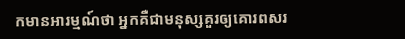កមានអារម្មណ៍ថា អ្នកគឺជាមនុស្សគួរឲ្យគោរពសរ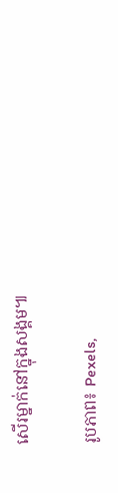សើរម្នាក់នៅក្នុងសង្គម៕

រូបភាព៖ Pexels,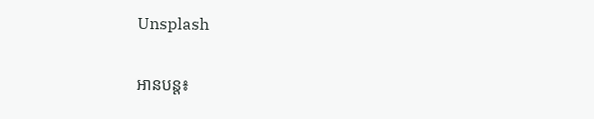Unsplash

អានបន្ត៖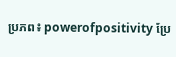ប្រភព៖ powerofpositivity ប្រែ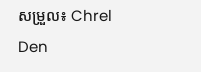សម្រួល៖ Chrel Den